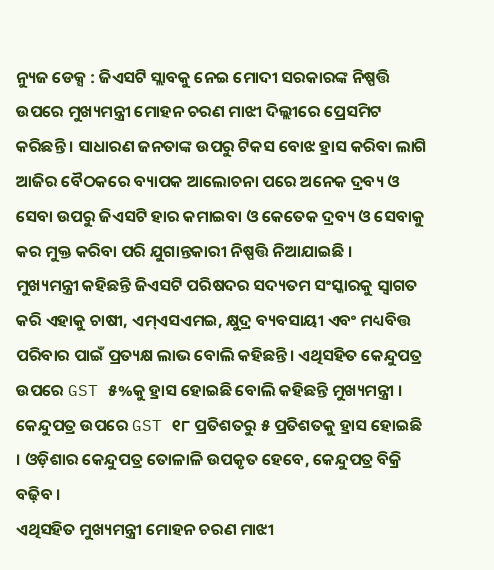ନ୍ୟୁଜ ଡେକ୍ସ : ଜିଏସଟି ସ୍ଲାବକୁ ନେଇ ମୋଦୀ ସରକାରଙ୍କ ନିଷ୍ପତ୍ତି ଉପରେ ମୁଖ୍ୟମନ୍ତ୍ରୀ ମୋହନ ଚରଣ ମାଝୀ ଦିଲ୍ଲୀରେ ପ୍ରେସମିଟ କରିଛନ୍ତି । ସାଧାରଣ ଜନତାଙ୍କ ଉପରୁ ଟିକସ ବୋଝ ହ୍ରାସ କରିବା ଲାଗି ଆଜିର ବୈଠକରେ ବ୍ୟାପକ ଆଲୋଚନା ପରେ ଅନେକ ଦ୍ରବ୍ୟ ଓ ସେବା ଉପରୁ ଜିଏସଟି ହାର କମାଇବା ଓ କେତେକ ଦ୍ରବ୍ୟ ଓ ସେବାକୁ କର ମୁକ୍ତ କରିବା ପରି ଯୁଗାନ୍ତକାରୀ ନିଷ୍ପତ୍ତି ନିଆଯାଇଛି ।
ମୁଖ୍ୟମନ୍ତ୍ରୀ କହିଛନ୍ତି ଜିଏସଟି ପରିଷଦର ସଦ୍ୟତମ ସଂସ୍କାରକୁ ସ୍ୱାଗତ କରି ଏହାକୁ ଚାଷୀ, ଏମ୍ଏସଏମଇ, କ୍ଷୁଦ୍ର ବ୍ୟବସାୟୀ ଏବଂ ମଧ୍ୟବିତ୍ତ ପରିବାର ପାଇଁ ପ୍ରତ୍ୟକ୍ଷ ଲାଭ ବୋଲି କହିଛନ୍ତି। ଏଥିସହିତ କେନ୍ଦୁପତ୍ର ଉପରେ GST ୫%କୁ ହ୍ରାସ ହୋଇଛି ବୋଲି କହିଛନ୍ତି ମୁଖ୍ୟମନ୍ତ୍ରୀ । କେନ୍ଦୁପତ୍ର ଉପରେ GST ୧୮ ପ୍ରତିଶତରୁ ୫ ପ୍ରତିଶତକୁ ହ୍ରାସ ହୋଇଛି । ଓଡ଼ିଶାର କେନ୍ଦୁପତ୍ର ତୋଳାଳି ଉପକୃତ ହେବେ, କେନ୍ଦୁପତ୍ର ବିକ୍ରି ବଢ଼ିବ ।
ଏଥିସହିତ ମୁଖ୍ୟମନ୍ତ୍ରୀ ମୋହନ ଚରଣ ମାଝୀ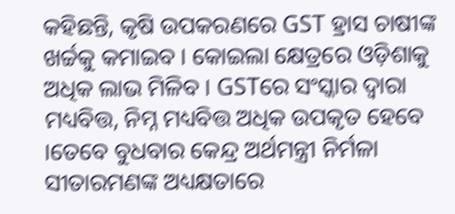କହିଛନ୍ତି, କୃଷି ଉପକରଣରେ GST ହ୍ରାସ ଚାଷୀଙ୍କ ଖର୍ଚ୍ଚକୁ କମାଇବ । କୋଇଲା କ୍ଷେତ୍ରରେ ଓଡ଼ିଶାକୁ ଅଧିକ ଲାଭ ମିଳିବ । GSTରେ ସଂସ୍କାର ଦ୍ୱାରା ମଧ୍ୟବିତ୍ତ, ନିମ୍ନ ମଧ୍ୟବିତ୍ତ ଅଧିକ ଉପକୃତ ହେବେ ।ତେବେ ବୁଧବାର କେନ୍ଦ୍ର ଅର୍ଥମନ୍ତ୍ରୀ ନିର୍ମଳା ସୀତାରମଣଙ୍କ ଅଧ୍ୟକ୍ଷତାରେ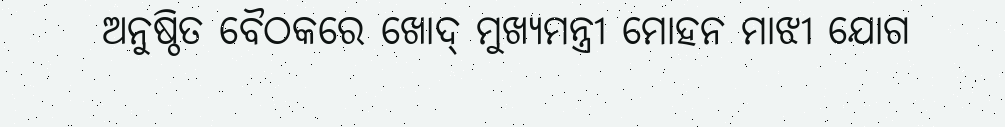ଅନୁଷ୍ଠିତ ବୈଠକରେ ଖୋଦ୍ ମୁଖ୍ୟମନ୍ତ୍ରୀ ମୋହନ ମାଝୀ ଯୋଗ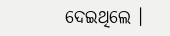ଦେଇଥିଲେ ।